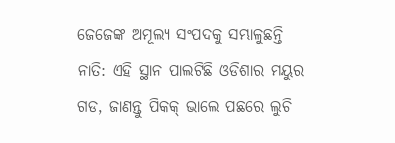ଜେଜେଙ୍କ ଅମୂଲ୍ୟ ସଂପଦକୁ ସମ୍ଭାଳୁଛନ୍ତି ନାତି: ଏହି ସ୍ଥାନ ପାଲଟିଛି ଓଡିଶାର ମୟୁର ଗଡ, ଜାଣନ୍ତୁ ପିକକ୍ ଭାଲେ ପଛରେ ଲୁଚି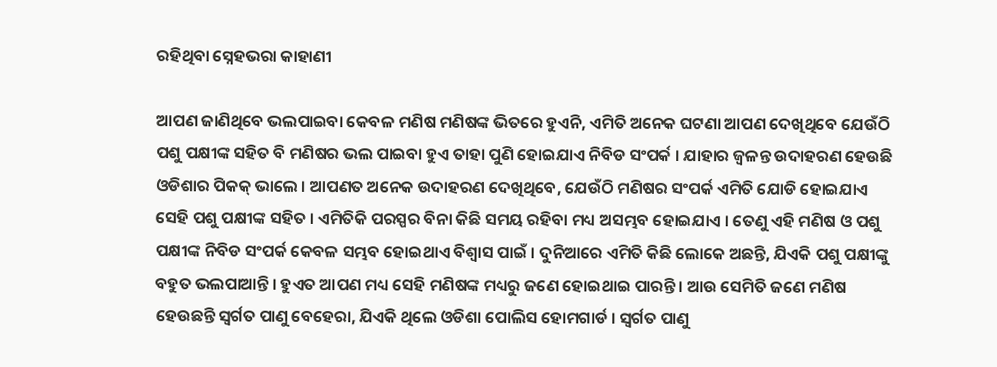ରହିଥିବା ସ୍ନେହଭରା କାହାଣୀ

ଆପଣ ଜାଣିଥିବେ ଭଲପାଇବା କେବଳ ମଣିଷ ମଣିଷଙ୍କ ଭିତରେ ହୁଏନି, ଏମିତି ଅନେକ ଘଟଣା ଆପଣ ଦେଖିଥିବେ ଯେଉଁଠି ପଶୁ ପକ୍ଷୀଙ୍କ ସହିତ ବି ମଣିଷର ଭଲ ପାଇବା ହୁଏ ତାହା ପୁଣି ହୋଇଯାଏ ନିବିଡ ସଂପର୍କ । ଯାହାର ଜ୍ୱଳନ୍ତ ଉଦାହରଣ ହେଉଛି ଓଡିଶାର ପିକକ୍ ଭାଲେ । ଆପଣତ ଅନେକ ଉଦାହରଣ ଦେଖିଥିବେ, ଯେଉଁଠି ମଣିଷର ସଂପର୍କ ଏମିତି ଯୋଡି ହୋଇଯାଏ ସେହି ପଶୁ ପକ୍ଷୀଙ୍କ ସହିତ । ଏମିତିକି ପରସ୍ପର ବିନା କିଛି ସମୟ ରହିବା ମଧ୍ୟ ଅସମ୍ଭବ ହୋଇଯାଏ । ତେଣୁ ଏହି ମଣିଷ ଓ ପଶୁ ପକ୍ଷୀଙ୍କ ନିବିଡ ସଂପର୍କ କେବଳ ସମ୍ଭବ ହୋଇଥାଏ ବିଶ୍ୱାସ ପାଇଁ । ଦୁନିଆରେ ଏମିତି କିଛି ଲୋକେ ଅଛନ୍ତି, ଯିଏକି ପଶୁ ପକ୍ଷୀଙ୍କୁ ବହୁତ ଭଲପାଆନ୍ତି । ହୁଏତ ଆପଣ ମଧ୍ୟ ସେହି ମଣିଷଙ୍କ ମଧ୍ୟରୁ ଜଣେ ହୋଇଥାଇ ପାରନ୍ତି । ଆଉ ସେମିତି ଜଣେ ମଣିଷ ହେଉଛନ୍ତି ସ୍ୱର୍ଗତ ପାଣୁ ବେହେରା, ଯିଏକି ଥିଲେ ଓଡିଶା ପୋଲିସ ହୋମଗାର୍ଡ । ସ୍ୱର୍ଗତ ପାଣୁ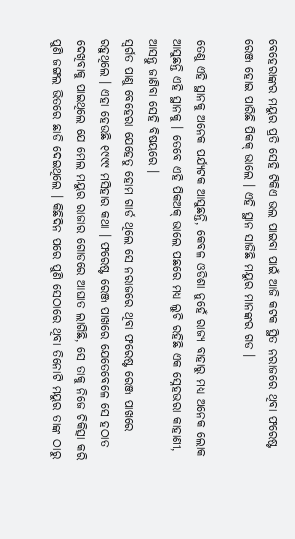ବେହେରାଙ୍କର ମୟୁର ପ୍ରତି ସେହି ଟିକିଏ ଭଲ ପାଇବା ପାଇଁ ଆଜି କଟକ ସ୍ଥିତ ନରାଜରେ ଥିବା ଫରେଷ୍ଟ ରେଞ୍ଜ ହୋଇ ପାରିଛି ପିକକ୍ ଭାଲେ । ଏହି ସ୍ଥାନ ସାଜିଛି ମୟୁର ମାନଙ୍କର ଗଡ ।

ତେଣୁ ଏହି ସ୍ଥାନକୁ ଅନେକ ପର୍ଯ୍ୟଟକ ଆସୁଛନ୍ତି, କେବଳ ଓଡିଶା ନୁହେଁ ରାଜ୍ୟ ବାହାରୁ ମଧ୍ୟ ଅନେକ ଲୋକ ଆସୁଛନ୍ତି ଏହି ସ୍ଥାନକୁ । ତେବେ ଏହି ପିକଅକ୍ ଭାଲେ ପଛରେ ମଧ୍ୟ ଲୁଚି ରହିଛି ଏକ ସ୍ନେହଭରା କାହାଣୀ, ଆସନ୍ତୁ ଜାଣିବା ସେହି ବିଷୟରେ ।
ସ୍ୱର୍ଗତ ପାଣୁ ବେହେରା ଯେହେତୁ ହୋମ ଗାର୍ଡ ଥିଲେ ସେ ନରାଜରେ ଥିବା ଫରେଷ୍ଟ ରେଞ୍ଜ ପାଖରେ ରହୁଥିଲେ । ଏହା ହେଉଛି ୧୯୯୯ ମସିହାର କଥା । ଫରେଷ୍ଟ ରେଞ୍ଜ ପାଖରେ ଯେତେବେଳେ ସେ ହଠାତ ଦେଖିବାକୁ ପାଇଥିଲେ ଯେ ମେଲ ମୟୁର ରାଜାର ଗୋଡରେ ଆଘାତ ଲାଗିଛି, ସେ ତାକୁ ନିଜେ ଚିକିତ୍ସା କରି ପୁଣି ଜଙ୍ଗଲ ଭିତରେ ଛାଡି ଦେଇଥିଲେ । କିଛିଦିନ ପରେ ପୁଣି ସେଠାରେ ଥିବା ତିନୋଟି ମୟୁର ତାଙ୍କ ଠାରୁ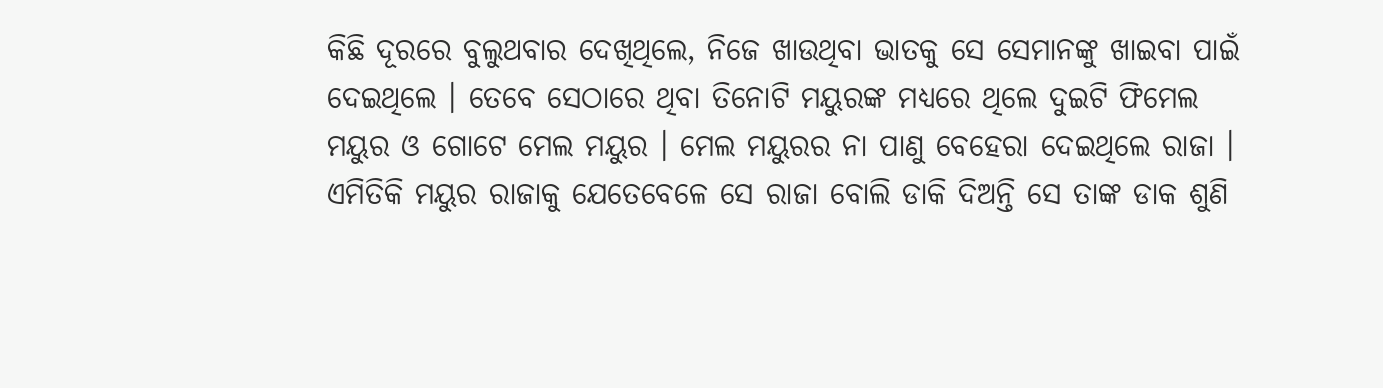କିଛି ଦୂରରେ ବୁଲୁଥବାର ଦେଖିଥିଲେ, ନିଜେ ଖାଉଥିବା ଭାତକୁ ସେ ସେମାନଙ୍କୁ ଖାଇବା ପାଇଁ ଦେଇଥିଲେ । ତେବେ ସେଠାରେ ଥିବା ତିନୋଟି ମୟୁରଙ୍କ ମଧ୍ୟରେ ଥିଲେ ଦୁଇଟି ଫିମେଲ ମୟୁର ଓ ଗୋଟେ ମେଲ ମୟୁର । ମେଲ ମୟୁରର ନା ପାଣୁ ବେହେରା ଦେଇଥିଲେ ରାଜା । ଏମିତିକି ମୟୁର ରାଜାକୁ ଯେତେବେଳେ ସେ ରାଜା ବୋଲି ଡାକି ଦିଅନ୍ତି ସେ ତାଙ୍କ ଡାକ ଶୁଣି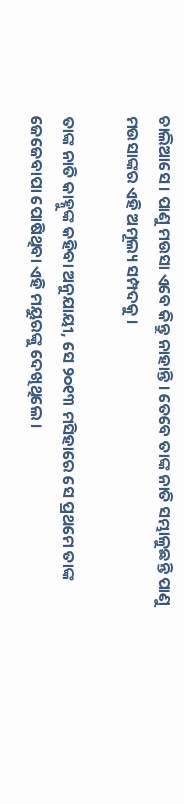ଚାଲିଆସେ । ପାଣୁ ମଉସା ଏବେ କିନ୍ତୁ ନାହାନ୍ତି । ତେବେ ତାଙ୍କ ନାତି ସମ୍ଭାଳୁଛନ୍ତି ପାଣୁ ମଉସାଙ୍କର ଏହି ଅମୂଲ୍ୟ ସମ୍ପଦକୁ ।

ତାଙ୍କ ନାତି କାହ୍ନୁଙ୍କ କହିବା ଅନୁଯାୟୀ, ସେ ୨୦୧୩ ମସିହାରେ ସେ ପ୍ରଥମେ ତାଙ୍କ ଜେଜେବାପା ପୋଷିଥିବା ଏହି ମୟୁରଙ୍କୁ ଦେଖିଥିଲେ ।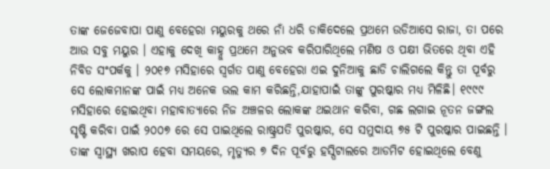ତାଙ୍କ ଜେଜେବାପା ପାଣୁ ବେହେରା ମୟୁରକୁ ଥରେ ନାଁ ଧରି ଡାକିଦେଲେ ପ୍ରଥମେ ଉଡିଆସେ ରାଜା, ତା ପରେ ଆଉ ସବୁ ମୟୁର । ଏହାକୁ ଦେଖି କାହ୍ନୁ ପ୍ରଥମେ ଅନୁଭବ କରିପାରିଥିଲେ ମଣିଷ ଓ ପକ୍ଷୀ ଭିତରେ ଥିବା ଏହି ନିବିଡ ସଂପର୍କକୁ । ୨୦୧୭ ମସିହାରେ ସ୍ୱର୍ଗତ ପାଣୁ ବେହେରା ଏଇ ଦୁନିଆକୁ ଛାଡି ଚାଲିଗଲେ କିନ୍ତୁ ତା ପୂର୍ବରୁ ସେ ଲୋକମାନଙ୍କ ପାଇଁ ମଧ୍ୟ ଅନେକ ଭଲ କାମ କରିଛନ୍ତି,ଯାହାପାଇଁ ତାଙ୍କୁ ପୁରଷ୍କାର ମଧ୍ୟ ମିଳିଛି। ୧୯୯୯ ମସିହାରେ ହୋଇଥିବା ମହାବାତ୍ୟାରେ ନିଜ ଅଞ୍ଚଳର ଲୋକଙ୍କ ଥଇଥାନ କରିବା, ଗଛ ଲଗାଇ ନୂତନ ଜଙ୍ଗଲ ସୃଷ୍ଟି କରିବା ପାଇଁ ୨୦୦୭ ରେ ସେ ପାଇଥିଲେ ରାଷ୍ଟ୍ରପତି ପୁରଷ୍କାର, ସେ ସମୁଦାୟ ୭୫ ଟି ପୁରଷ୍କାର ପାଇଛନ୍ତି । ତାଙ୍କ ସ୍ୱାସ୍ଥ୍ୟ ଖରାପ ହେବା ସମୟରେ, ମୃତ୍ୟୁର ୭ ଦିନ ପୂର୍ବରୁ ହସ୍ପିଟାଲରେ ଆଡମିଟ ହୋଇଥିଲେ ବେଣୁ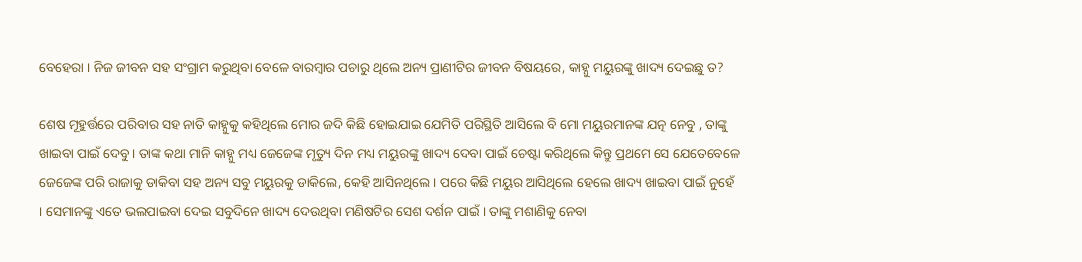ବେହେରା । ନିଜ ଜୀବନ ସହ ସଂଗ୍ରାମ କରୁଥିବା ବେଳେ ବାରମ୍ବାର ପଚାରୁ ଥିଲେ ଅନ୍ୟ ପ୍ରାଣୀଟିର ଜୀବନ ବିଷୟରେ, କାହ୍ନୁ ମୟୁରଙ୍କୁ ଖାଦ୍ୟ ଦେଇଛୁ ତ?

ଶେଷ ମୂହୁର୍ତ୍ତରେ ପରିବାର ସହ ନାତି କାହ୍ନୁକୁ କହିଥିଲେ ମୋର ଜଦି କିଛି ହୋଇଯାଇ ଯେମିତି ପରିସ୍ଥିତି ଆସିଲେ ବି ମୋ ମୟୁରମାନଙ୍କ ଯତ୍ନ ନେବୁ , ତାଙ୍କୁ ଖାଇବା ପାଇଁ ଦେବୁ । ତାଙ୍କ କଥା ମାନି କାହ୍ନୁ ମଧ୍ୟ ଜେଜେଙ୍କ ମୃତ୍ୟୁ ଦିନ ମଧ୍ୟ ମୟୁରଙ୍କୁ ଖାଦ୍ୟ ଦେବା ପାଇଁ ଚେଷ୍ଟା କରିଥିଲେ କିନ୍ତୁ ପ୍ରଥମେ ସେ ଯେତେବେଳେ ଜେଜେଙ୍କ ପରି ରାଜାକୁ ଡାକିବା ସହ ଅନ୍ୟ ସବୁ ମୟୁରକୁ ଡାକିଲେ, କେହି ଆସିନଥିଲେ । ପରେ କିଛି ମୟୁର ଆସିଥିଲେ ହେଲେ ଖାଦ୍ୟ ଖାଇବା ପାଇଁ ନୁହେଁ । ସେମାନଙ୍କୁ ଏତେ ଭଲପାଇବା ଦେଇ ସବୁଦିନେ ଖାଦ୍ୟ ଦେଉଥିବା ମଣିଷଟିର ସେଶ ଦର୍ଶନ ପାଇଁ । ତାଙ୍କୁ ମଶାଣିକୁ ନେବା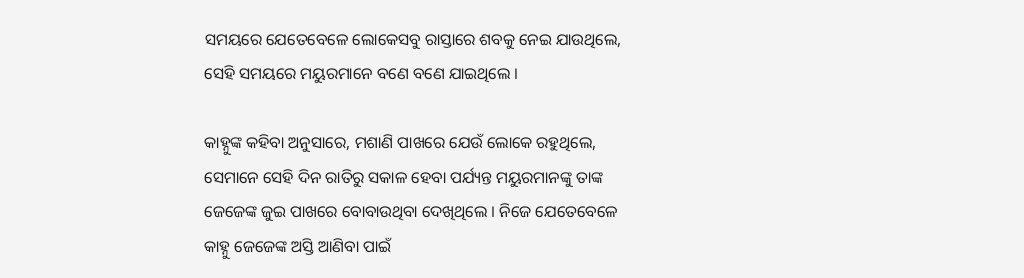ସମୟରେ ଯେତେବେଳେ ଲୋକେସବୁ ରାସ୍ତାରେ ଶବକୁ ନେଇ ଯାଉଥିଲେ, ସେହି ସମୟରେ ମୟୁରମାନେ ବଣେ ବଣେ ଯାଇଥିଲେ ।

କାହ୍ନୁଙ୍କ କହିବା ଅନୁସାରେ, ମଶାଣି ପାଖରେ ଯେଉଁ ଲୋକେ ରହୁଥିଲେ, ସେମାନେ ସେହି ଦିନ ରାତିରୁ ସକାଳ ହେବା ପର୍ଯ୍ୟନ୍ତ ମୟୁରମାନଙ୍କୁ ତାଙ୍କ ଜେଜେଙ୍କ ଜୁଇ ପାଖରେ ବୋବାଉଥିବା ଦେଖିଥିଲେ । ନିଜେ ଯେତେବେଳେ କାହ୍ନୁ ଜେଜେଙ୍କ ଅସ୍ତି ଆଣିବା ପାଇଁ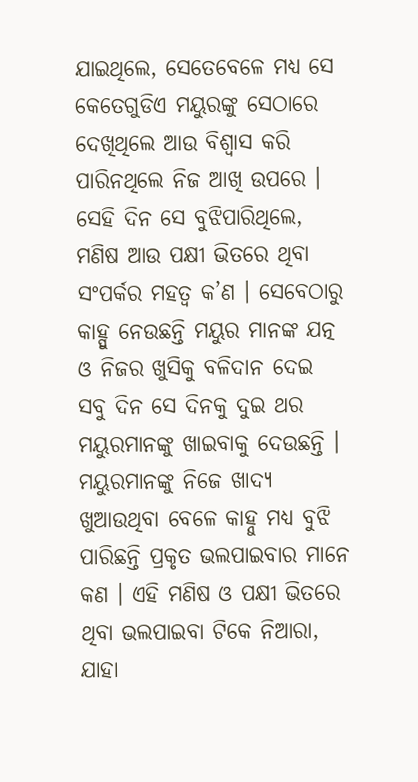ଯାଇଥିଲେ, ସେତେବେଳେ ମଧ୍ୟ ସେ କେତେଗୁଡିଏ ମୟୁରଙ୍କୁ ସେଠାରେ ଦେଖିଥିଲେ ଆଉ ବିଶ୍ୱାସ କରି ପାରିନଥିଲେ ନିଜ ଆଖି ଉପରେ । ସେହି ଦିନ ସେ ବୁଝିପାରିଥିଲେ, ମଣିଷ ଆଉ ପକ୍ଷୀ ଭିତରେ ଥିବା ସଂପର୍କର ମହତ୍ୱ କ’ଣ । ସେବେଠାରୁ କାହ୍ପୁ ନେଉଛନ୍ତି ମୟୁର ମାନଙ୍କ ଯତ୍ନ ଓ ନିଜର ଖୁସିକୁ ବଳିଦାନ ଦେଇ ସବୁ ଦିନ ସେ ଦିନକୁ ଦୁଇ ଥର ମୟୁରମାନଙ୍କୁ ଖାଇବାକୁ ଦେଉଛନ୍ତି । ମୟୁରମାନଙ୍କୁ ନିଜେ ଖାଦ୍ୟ ଖୁଆଉଥିବା ବେଳେ କାହ୍ନୁ ମଧ୍ୟ ବୁଝି ପାରିଛନ୍ତି ପ୍ରକୃତ ଭଲପାଇବାର ମାନେ କଣ । ଏହି ମଣିଷ ଓ ପକ୍ଷୀ ଭିତରେ ଥିବା ଭଲପାଇବା ଟିକେ ନିଆରା, ଯାହା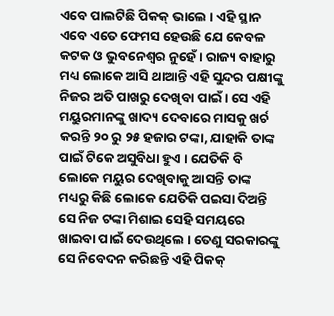ଏବେ ପାଲଟିଛି ପିକକ୍ ଭାଲେ । ଏହି ସ୍ଥାନ ଏବେ ଏତେ ଫେମସ ହେଉଛି ଯେ କେବଳ କଟକ ଓ ଭୁବନେଶ୍ୱର ନୁହେଁ । ରାଜ୍ୟ ବାହାରୁ ମଧ୍ୟ ଲୋକେ ଆସି ଥାଆନ୍ତି ଏହି ସୁନ୍ଦର ପକ୍ଷୀଙ୍କୁ ନିଜର ଅତି ପାଖରୁ ଦେଖିବା ପାଇଁ । ସେ ଏହି ମୟୁରମାନଙ୍କୁ ଖାଦ୍ୟ ଦେବାରେ ମାସକୁ ଖର୍ଚ କରନ୍ତି ୨୦ ରୁ ୨୫ ହଜାର ଟଙ୍କା, ଯାହାକି ତାଙ୍କ ପାଇଁ ଟିକେ ଅସୁବିଧା ହୁଏ । ଯେତିକି ବି ଲୋକେ ମୟୁର ଦେଖିବାକୁ ଆସନ୍ତି ତାଙ୍କ ମଧ୍ୟରୁ କିଛି ଲୋକେ ଯେତିକି ପଇସା ଦିଅନ୍ତି ସେ ନିଜ ଟଙ୍କା ମିଶାଇ ସେହି ସମୟରେ ଖାଇବା ପାଇଁ ଦେଉଥିଲେ । ତେଣୁ ସରକାରଙ୍କୁ ସେ ନିବେଦନ କରିଛନ୍ତି ଏହି ପିକକ୍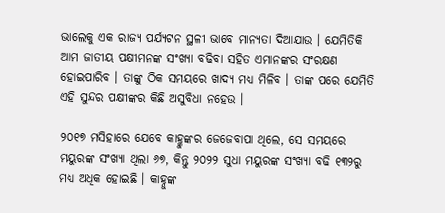ଭାଲେକୁ ଏକ ରାଜ୍ୟ ପର୍ଯ୍ୟଟନ ସ୍ଥଳୀ ଭାବେ ମାନ୍ୟତା ଦିଆଯାଉ । ଯେମିତିକି ଆମ ଜାତୀୟ ପକ୍ଷୀମନଙ୍କ ସଂଖ୍ୟା ବଢିବା ସହିତ ଏମାନଙ୍କର ସଂରକ୍ଷଣ ହୋଇପାରିବ । ତାଙ୍କୁ ଠିକ ସମୟରେ ଖାଦ୍ୟ ମଧ୍ୟ ମିଳିବ । ତାଙ୍କ ପରେ ଯେମିତି ଏହି ସୁନ୍ଦର ପକ୍ଷୀଙ୍କର କିଛି ଅସୁବିଧା ନହେଉ ।

୨୦୧୭ ମସିହାରେ ଯେବେ କାହ୍କୁଙ୍କର ଜେଜେବାପା ଥିଲେ, ସେ ସମୟରେ ମୟୁରଙ୍କ ସଂଖ୍ୟା ଥିଲା ୬୭, କିନ୍ତୁ ୨୦୨୨ ସୁଧା ମୟୁରଙ୍କ ସଂଖ୍ୟା ବଢି ୧୩୨ରୁ ମଧ୍ୟ ଅଧିକ ହୋଇଛି । କାହ୍ନୁଙ୍କ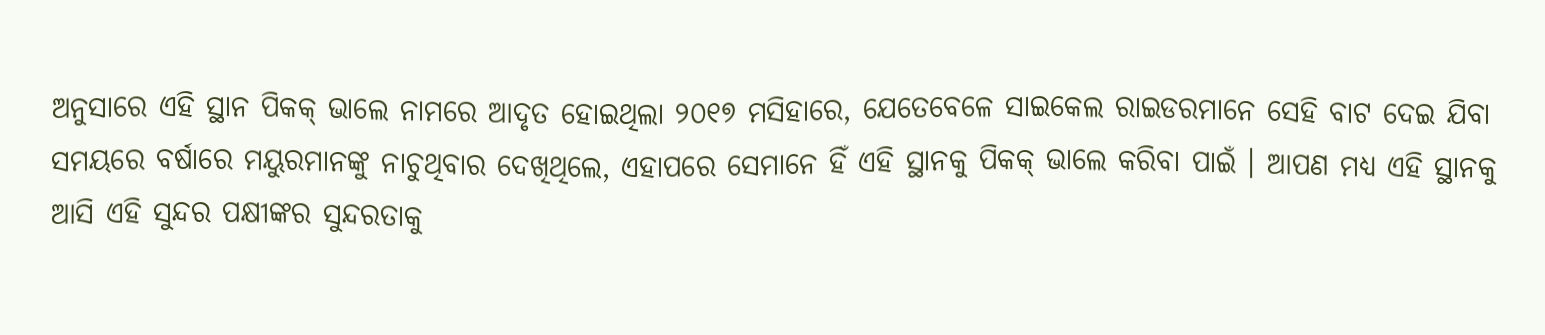ଅନୁସାରେ ଏହି ସ୍ଥାନ ପିକକ୍ ଭାଲେ ନାମରେ ଆଦୃତ ହୋଇଥିଲା ୨୦୧୭ ମସିହାରେ, ଯେତେବେଳେ ସାଇକେଲ ରାଇଡରମାନେ ସେହି ବାଟ ଦେଇ ଯିବା ସମୟରେ ବର୍ଷାରେ ମୟୁରମାନଙ୍କୁ ନାଚୁଥିବାର ଦେଖିଥିଲେ, ଏହାପରେ ସେମାନେ ହିଁ ଏହି ସ୍ଥାନକୁ ପିକକ୍ ଭାଲେ କରିବା ପାଇଁ । ଆପଣ ମଧ୍ୟ ଏହି ସ୍ଥାନକୁ ଆସି ଏହି ସୁନ୍ଦର ପକ୍ଷୀଙ୍କର ସୁନ୍ଦରତାକୁ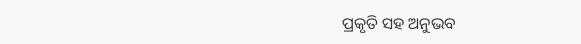ପ୍ରକୃତି ସହ ଅନୁଭବ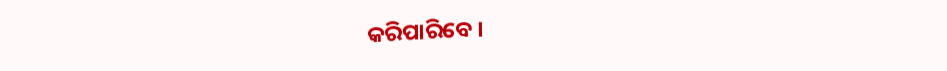କରିପାରିବେ ।